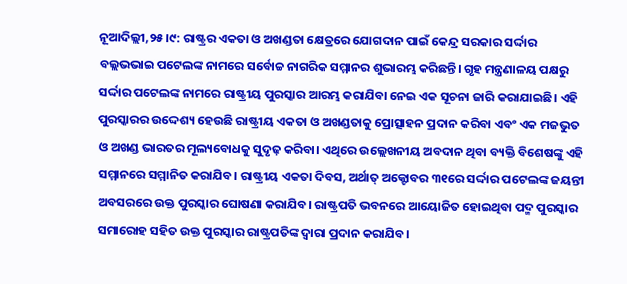ନୂଆଦିଲ୍ଲୀ,୨୫।୯: ରାଷ୍ଟ୍ରର ଏକତା ଓ ଅଖଣ୍ଡତା କ୍ଷେତ୍ରରେ ଯୋଗଦାନ ପାଇଁ କେନ୍ଦ୍ର ସରକାର ସର୍ଦ୍ଦାର ବଲ୍ଲଭଭାଇ ପଟେଲଙ୍କ ନାମରେ ସର୍ବୋଚ୍ଚ ନାଗରିକ ସମ୍ମାନର ଶୁଭାରମ୍ଭ କରିଛନ୍ତି। ଗୃହ ମନ୍ତ୍ରଣାଳୟ ପକ୍ଷରୁ ସର୍ଦ୍ଦାର ପଟେଲଙ୍କ ନାମରେ ରାଷ୍ଟ୍ରୀୟ ପୁରସ୍କାର ଆରମ୍ଭ କରାଯିବା ନେଇ ଏକ ସୂଚନା ଜାରି କରାଯାଇଛି। ଏହି ପୁରସ୍କାରର ଉଦ୍ଦେଶ୍ୟ ହେଉଛି ରାଷ୍ଟ୍ରୀୟ ଏକତା ଓ ଅଖଣ୍ଡତାକୁ ପ୍ରୋତ୍ସାହନ ପ୍ରଦାନ କରିବା ଏବଂ ଏକ ମଜଭୁତ ଓ ଅଖଣ୍ଡ ଭାରତର ମୂଲ୍ୟବୋଧକୁ ସୁଦୃଢ଼ କରିବା। ଏଥିରେ ଉଲ୍ଲେଖନୀୟ ଅବଦାନ ଥିବା ବ୍ୟକ୍ତି ବିଶେଷଙ୍କୁ ଏହି ସମ୍ମାନରେ ସମ୍ମାନିତ କରାଯିବ। ରାଷ୍ଟ୍ରୀୟ ଏକତା ଦିବସ, ଅର୍ଥାତ୍ ଅକ୍ଟୋବର ୩୧ରେ ସର୍ଦ୍ଦାର ପଟେଲଙ୍କ ଜୟନ୍ତୀ ଅବସରରେ ଉକ୍ତ ପୁରସ୍କାର ଘୋଷଣା କରାଯିବ। ରାଷ୍ଟ୍ରପତି ଭବନରେ ଆୟୋଜିତ ହୋଇଥିବା ପଦ୍ମ ପୁରସ୍କାର ସମାରୋହ ସହିତ ଉକ୍ତ ପୁରସ୍କାର ରାଷ୍ଟ୍ରପତିଙ୍କ ଦ୍ୱାରା ପ୍ରଦାନ କରାଯିବ।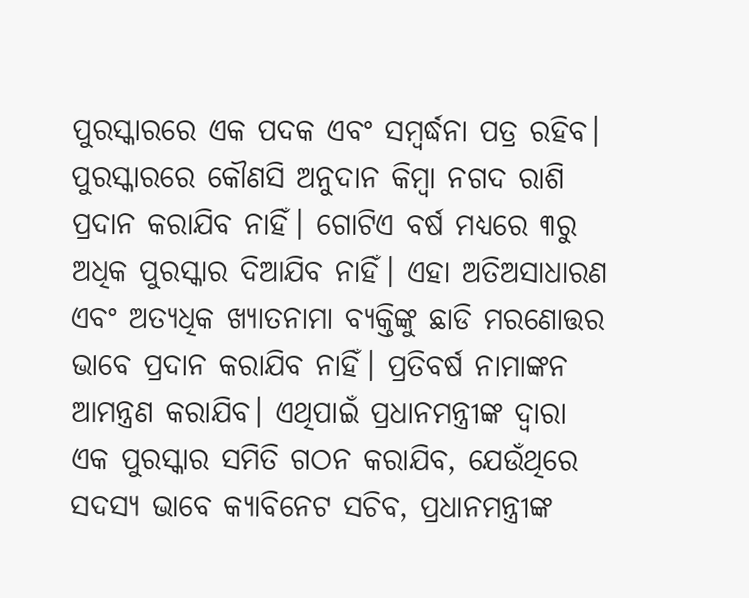ପୁରସ୍କାରରେ ଏକ ପଦକ ଏବଂ ସମ୍ବର୍ଦ୍ଧନା ପତ୍ର ରହିବ। ପୁରସ୍କାରରେ କୌଣସି ଅନୁଦାନ କିମ୍ବା ନଗଦ ରାଶି ପ୍ରଦାନ କରାଯିବ ନାହିଁ। ଗୋଟିଏ ବର୍ଷ ମଧ୍ୟରେ ୩ରୁ ଅଧିକ ପୁରସ୍କାର ଦିଆଯିବ ନାହିଁ। ଏହା ଅତିଅସାଧାରଣ ଏବଂ ଅତ୍ୟଧିକ ଖ୍ୟାତନାମା ବ୍ୟକ୍ତିଙ୍କୁ ଛାଡି ମରଣୋତ୍ତର ଭାବେ ପ୍ରଦାନ କରାଯିବ ନାହିଁ। ପ୍ରତିବର୍ଷ ନାମାଙ୍କନ ଆମନ୍ତ୍ରଣ କରାଯିବ। ଏଥିପାଇଁ ପ୍ରଧାନମନ୍ତ୍ରୀଙ୍କ ଦ୍ୱାରା ଏକ ପୁରସ୍କାର ସମିତି ଗଠନ କରାଯିବ, ଯେଉଁଥିରେ ସଦସ୍ୟ ଭାବେ କ୍ୟାବିନେଟ ସଚିବ, ପ୍ରଧାନମନ୍ତ୍ରୀଙ୍କ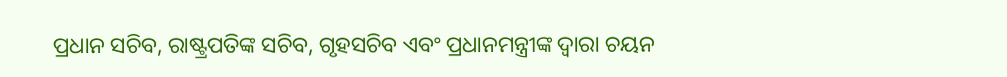ପ୍ରଧାନ ସଚିବ, ରାଷ୍ଟ୍ରପତିଙ୍କ ସଚିବ, ଗୃହସଚିବ ଏବଂ ପ୍ରଧାନମନ୍ତ୍ରୀଙ୍କ ଦ୍ୱାରା ଚୟନ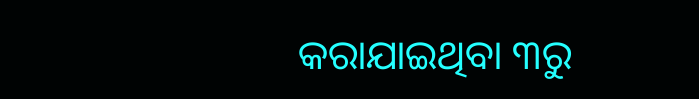କରାଯାଇଥିବା ୩ରୁ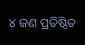୪ ଜଣ ପ୍ରତିଷ୍ଠିତ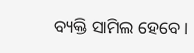ବ୍ୟକ୍ତି ସାମିଲ ହେବେ।